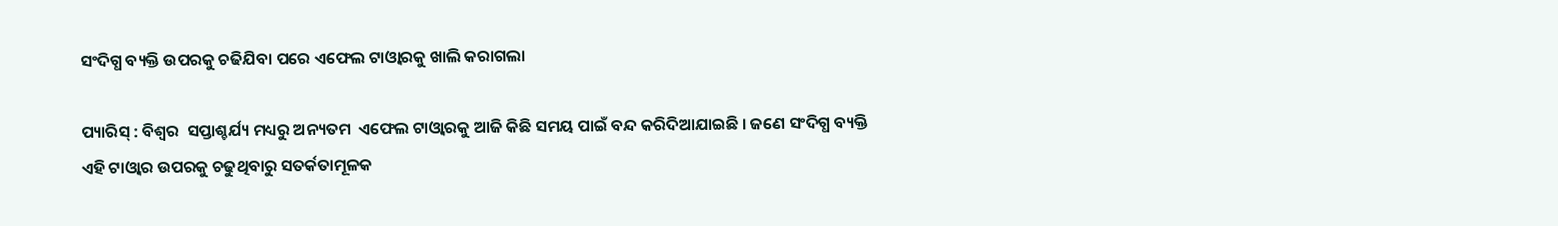ସଂଦିଗ୍ଧ ବ୍ୟକ୍ତି ଉପରକୁ ଚଢିଯିବା ପରେ ଏଫେଲ ଟାଓ୍ଵାରକୁ ଖାଲି କରାଗଲା

ପ୍ୟାରିସ୍‌ : ବିଶ୍ୱର  ସପ୍ତାଶ୍ଚର୍ଯ୍ୟ ମଧ୍ୟରୁ ଅନ୍ୟତମ  ଏଫେଲ ଟାଓ୍ଵାରକୁ ଆଜି କିଛି ସମୟ ପାଇଁ ବନ୍ଦ କରିଦିଆଯାଇଛି । ଜଣେ ସଂଦିଗ୍ଧ ବ୍ୟକ୍ତି ଏହି ଟାଓ୍ଵାର ଉପରକୁ ଚଢୁଥିବାରୁ ସତର୍କତାମୂଳକ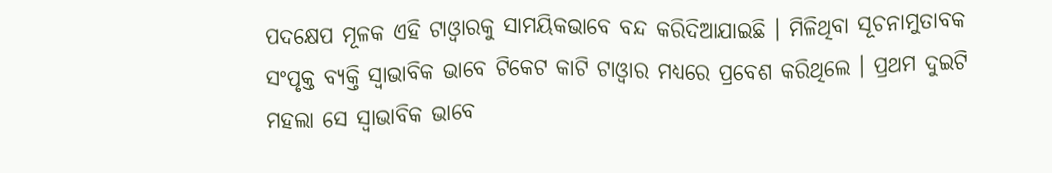ପଦକ୍ଷେପ ମୂଳକ ଏହି ଟାଓ୍ଵାରକୁ ସାମୟିକଭାବେ ବନ୍ଦ କରିଦିଆଯାଇଛି । ମିଳିଥିବା ସୂଚନାମୁତାବକ ସଂପୃକ୍ତ ବ୍ୟକ୍ତି ସ୍ୱାଭାବିକ ଭାବେ ଟିକେଟ କାଟି ଟାଓ୍ଵାର ମଧ୍ୟରେ ପ୍ରବେଶ କରିଥିଲେ । ପ୍ରଥମ ଦୁଇଟି ମହଲା ସେ ସ୍ୱାଭାବିକ ଭାବେ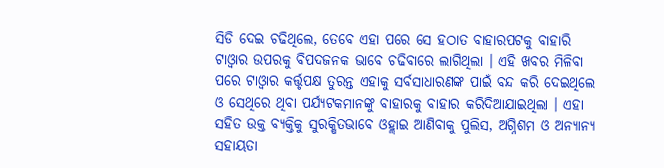ସିଡି ଦେଇ ଚଢିଥିଲେ, ତେବେ ଏହା ପରେ ସେ ହଠାତ ବାହାରପଟକୁ ବାହାରି ଟାଓ୍ଵାର ଉପରକୁ ବିପଦଜନକ ଭାବେ ଚଢିବାରେ ଲାଗିଥିଲା । ଏହି ଖବର ମିଳିବା ପରେ ଟାଓ୍ଵାର କର୍ତ୍ତୃପକ୍ଷ ତୁରନ୍ତ ଏହାକୁ ସର୍ବସାଧାରଣଙ୍କ ପାଇଁ ବନ୍ଦ କରି ଦେଇଥିଲେ ଓ ସେଥିରେ ଥିବା ପର୍ଯ୍ୟଟକମାନଙ୍କୁ ବାହାରକୁ ବାହାର କରିଦିଆଯାଇଥିଲା । ଏହା ସହିତ ଉକ୍ତ ବ୍ୟକ୍ତିକୁ ସୁରକ୍ଷିତଭାବେ ଓହ୍ଲାଇ ଆଣିବାକୁ ପୁଲିସ, ଅଗ୍ନିଶମ ଓ ଅନ୍ୟାନ୍ୟ ସହାୟତା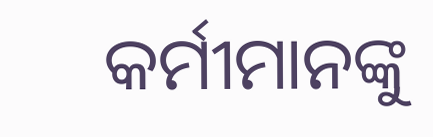କର୍ମୀମାନଙ୍କୁ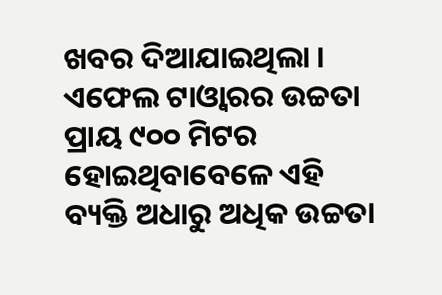ଖବର ଦିଆଯାଇଥିଲା । ଏଫେଲ ଟାଓ୍ଵାରର ଉଚ୍ଚତା ପ୍ରାୟ ୯୦୦ ମିଟର ହୋଇଥିବାବେଳେ ଏହି ବ୍ୟକ୍ତି ଅଧାରୁ ଅଧିକ ଉଚ୍ଚତା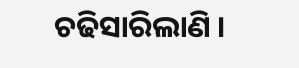ଚଢିସାରିଲାଣି ।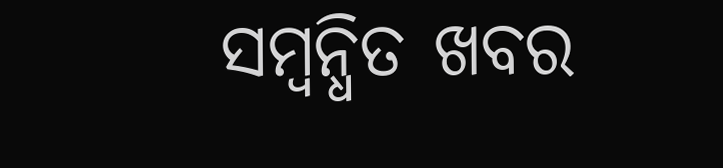ସମ୍ବନ୍ଧିତ ଖବର